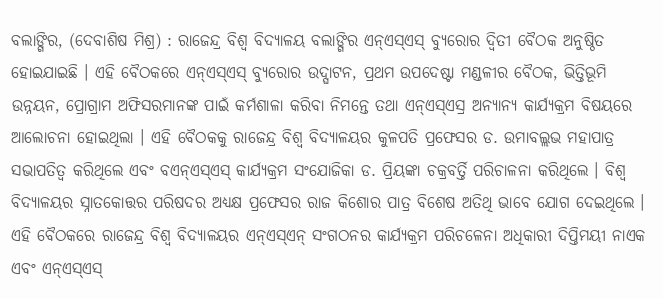ବଲାଙ୍ଗିର, (ଦେବାଶିଷ ମିଶ୍ର) : ରାଜେନ୍ଦ୍ର ବିଶ୍ୱ ବିଦ୍ୟାଳୟ ବଲାଙ୍ଗିର ଏନ୍ଏସ୍ଏସ୍ ବ୍ୟୁରୋର ଦ୍ୱିତୀ ବୈଠକ ଅନୁଷ୍ଠିତ ହୋଇଯାଇଛି । ଏହି ବୈଠକରେ ଏନ୍ଏସ୍ଏସ୍ ବ୍ୟୁରୋର ଉଦ୍ଘାଟନ, ପ୍ରଥମ ଉପଦେଷ୍ଟା ମଣ୍ଡଳୀର ବୈଠକ, ଭିତ୍ତିଭୂମି ଉନ୍ନୟନ, ପ୍ରୋଗ୍ରାମ ଅଫିସରମାନଙ୍କ ପାଇଁ କର୍ମଶାଳା କରିବା ନିମନ୍ତେ ତଥା ଏନ୍ଏସ୍ଏସ୍ର ଅନ୍ୟାନ୍ୟ କାର୍ଯ୍ୟକ୍ରମ ବିଷୟରେ ଆଲୋଚନା ହୋଇଥିଲା । ଏହି ବୈଠକକୁ ରାଜେନ୍ଦ୍ର ବିଶ୍ୱ ବିଦ୍ୟାଳୟର କୁଳପତି ପ୍ରଫେସର ଡ. ଉମାବଲ୍ଲଭ ମହାପାତ୍ର ସଭାପତିତ୍ୱ କରିଥିଲେ ଏବଂ ବଏନ୍ଏସ୍ଏସ୍ କାର୍ଯ୍ୟକ୍ରମ ସଂଯୋଜିକା ଡ. ପ୍ରିୟଙ୍କା ଚକ୍ରବର୍ତ୍ତି ପରିଚାଳନା କରିଥିଲେ । ବିଶ୍ୱ ବିଦ୍ୟାଳୟର ସ୍ନାତକୋତ୍ତର ପରିଷଦର ଅଧ୍ୟକ୍ଷ ପ୍ରଫେସର ରାଜ କିଶୋର ପାତ୍ର ବିଶେଷ ଅତିଥି ଭାବେ ଯୋଗ ଦେଇଥିଲେ । ଏହି ବୈଠକରେ ରାଜେନ୍ଦ୍ର ବିଶ୍ୱ ବିଦ୍ୟାଳୟର ଏନ୍ଏସ୍ଏନ୍ ସଂଗଠନର କାର୍ଯ୍ୟକ୍ରମ ପରିଚଳେନା ଅଧିକାରୀ ଦିପ୍ତିମୟୀ ନାଏକ ଏବଂ ଏନ୍ଏସ୍ଏସ୍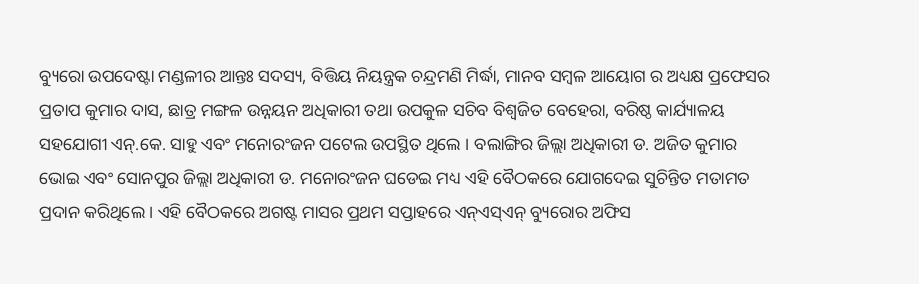ବ୍ୟୁରୋ ଉପଦେଷ୍ଟା ମଣ୍ଡଳୀର ଆନ୍ତଃ ସଦସ୍ୟ, ବିତ୍ତିୟ ନିୟନ୍ତ୍ରକ ଚନ୍ଦ୍ରମଣି ମିର୍ଦ୍ଧା, ମାନବ ସମ୍ବଳ ଆୟୋଗ ର ଅଧ୍ୟକ୍ଷ ପ୍ରଫେସର ପ୍ରତାପ କୁମାର ଦାସ, ଛାତ୍ର ମଙ୍ଗଳ ଉନ୍ନୟନ ଅଧିକାରୀ ତଥା ଉପକୁଳ ସଚିବ ବିଶ୍ୱଜିତ ବେହେରା, ବରିଷ୍ଠ କାର୍ଯ୍ୟାଳୟ ସହଯୋଗୀ ଏନ୍.କେ. ସାହୁ ଏବଂ ମନୋରଂଜନ ପଟେଲ ଉପସ୍ଥିତ ଥିଲେ । ବଲାଙ୍ଗିର ଜିଲ୍ଲା ଅଧିକାରୀ ଡ. ଅଜିତ କୁମାର ଭୋଇ ଏବଂ ସୋନପୁର ଜିଲ୍ଲା ଅଧିକାରୀ ଡ. ମନୋରଂଜନ ଘଡେଇ ମଧ୍ୟ ଏହି ବୈଠକରେ ଯୋଗଦେଇ ସୁଚିନ୍ତିତ ମତାମତ ପ୍ରଦାନ କରିଥିଲେ । ଏହି ବୈଠକରେ ଅଗଷ୍ଟ ମାସର ପ୍ରଥମ ସପ୍ତାହରେ ଏନ୍ଏସ୍ଏନ୍ ବ୍ୟୁରୋର ଅଫିସ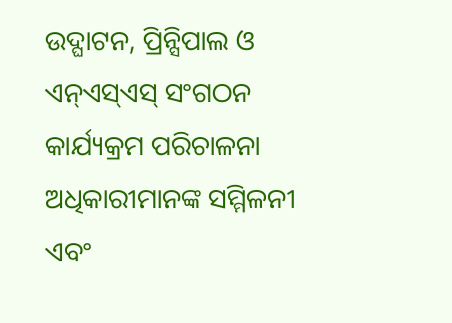ଉଦ୍ଘାଟନ, ପ୍ରିନ୍ସିପାଲ ଓ ଏନ୍ଏସ୍ଏସ୍ ସଂଗଠନ କାର୍ଯ୍ୟକ୍ରମ ପରିଚାଳନା ଅଧିକାରୀମାନଙ୍କ ସମ୍ମିଳନୀ ଏବଂ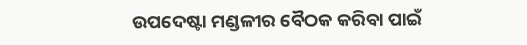ଉପଦେଷ୍ଟା ମଣ୍ଡଳୀର ବୈଠକ କରିବା ପାଇଁ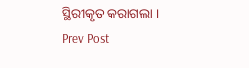ସ୍ଥିରୀକୃତ କରାଗଲା ।
Prev Post